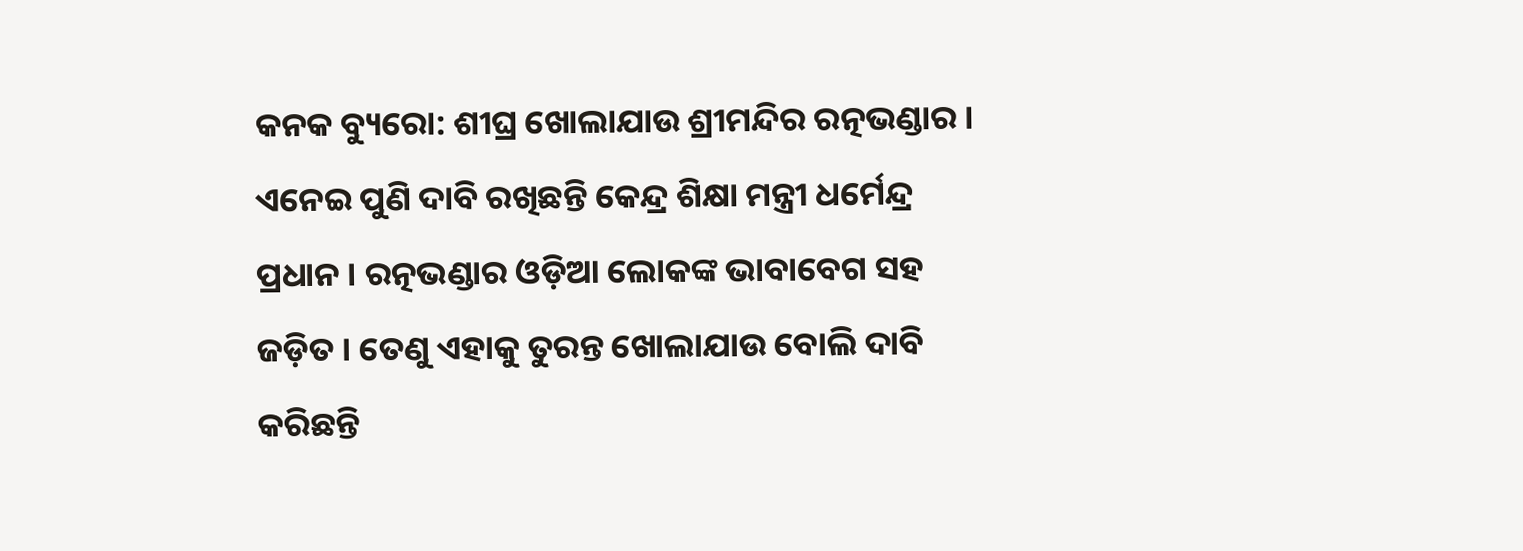କନକ ବ୍ୟୁରୋ: ଶୀଘ୍ର ଖୋଲାଯାଉ ଶ୍ରୀମନ୍ଦିର ରତ୍ନଭଣ୍ଡାର । ଏନେଇ ପୁଣି ଦାବି ରଖିଛନ୍ତି କେନ୍ଦ୍ର ଶିକ୍ଷା ମନ୍ତ୍ରୀ ଧର୍ମେନ୍ଦ୍ର ପ୍ରଧାନ । ରତ୍ନଭଣ୍ଡାର ଓଡ଼ିଆ ଲୋକଙ୍କ ଭାବାବେଗ ସହ ଜଡ଼ିତ । ତେଣୁ ଏହାକୁ ତୁରନ୍ତ ଖୋଲାଯାଉ ବୋଲି ଦାବି କରିଛନ୍ତି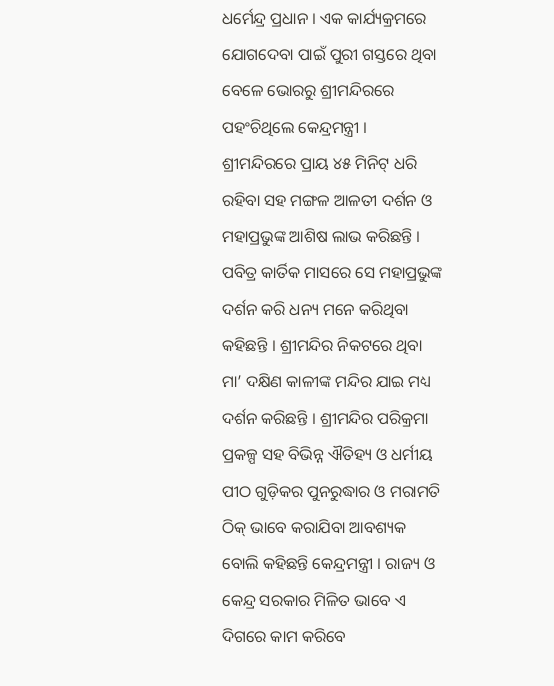ଧର୍ମେନ୍ଦ୍ର ପ୍ରଧାନ । ଏକ କାର୍ଯ୍ୟକ୍ରମରେ ଯୋଗଦେବା ପାଇଁ ପୁରୀ ଗସ୍ତରେ ଥିବା ବେଳେ ଭୋରରୁ ଶ୍ରୀମନ୍ଦିରରେ ପହଂଚିଥିଲେ କେନ୍ଦ୍ରମନ୍ତ୍ରୀ । ଶ୍ରୀମନ୍ଦିରରେ ପ୍ରାୟ ୪୫ ମିନିଟ୍ ଧରି ରହିବା ସହ ମଙ୍ଗଳ ଆଳତୀ ଦର୍ଶନ ଓ ମହାପ୍ରଭୁଙ୍କ ଆଶିଷ ଲାଭ କରିଛନ୍ତି । ପବିତ୍ର କାର୍ତିକ ମାସରେ ସେ ମହାପ୍ରଭୁଙ୍କ ଦର୍ଶନ କରି ଧନ୍ୟ ମନେ କରିଥିବା କହିଛନ୍ତି । ଶ୍ରୀମନ୍ଦିର ନିକଟରେ ଥିବା ମା’ ଦକ୍ଷିଣ କାଳୀଙ୍କ ମନ୍ଦିର ଯାଇ ମଧ୍ୟ ଦର୍ଶନ କରିଛନ୍ତି । ଶ୍ରୀମନ୍ଦିର ପରିକ୍ରମା ପ୍ରକଳ୍ପ ସହ ବିଭିନ୍ନ ଐତିହ୍ୟ ଓ ଧର୍ମୀୟ ପୀଠ ଗୁଡ଼ିକର ପୁନରୁଦ୍ଧାର ଓ ମରାମତି ଠିକ୍ ଭାବେ କରାଯିବା ଆବଶ୍ୟକ ବୋଲି କହିଛନ୍ତି କେନ୍ଦ୍ରମନ୍ତ୍ରୀ । ରାଜ୍ୟ ଓ କେନ୍ଦ୍ର ସରକାର ମିଳିତ ଭାବେ ଏ ଦିଗରେ କାମ କରିବେ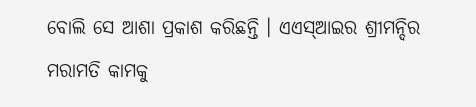ବୋଲି ସେ ଆଶା ପ୍ରକାଶ କରିଛନ୍ତି । ଏଏସ୍ଆଇର ଶ୍ରୀମନ୍ଦିର ମରାମତି କାମକୁ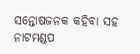ସନ୍ତୋଷଜନକ କହିବା ସହ ନାଟମଣ୍ଡପ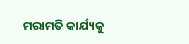ମରାମତି କାର୍ଯ୍ୟକୁ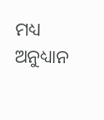ମଧ୍ୟ ଅନୁଧ୍ୟାନ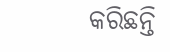କରିଛନ୍ତି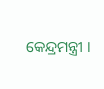କେନ୍ଦ୍ରମନ୍ତ୍ରୀ ।